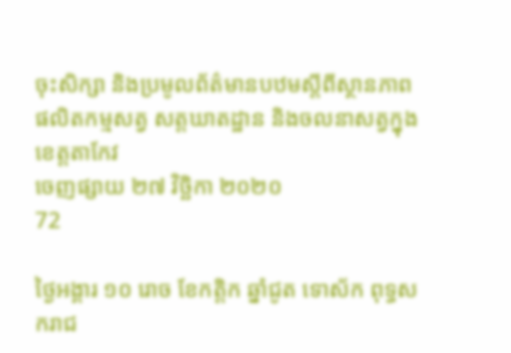ចុះសិក្សា និងប្រមូលព័ត៌មានបឋមស្តីពីស្ថានភាពផលិតកម្មសត្វ សត្តឃាតដ្ឋាន និងចលនាសត្វក្នុងខេត្តតាកែវ
ចេញផ្សាយ ២៧ វិច្ឆិកា ២០២០
72

ថ្ងៃអង្គារ ១០ រោច ខែកត្តិក ឆ្នាំជូត ទោស័ក ពុទ្ធសករាជ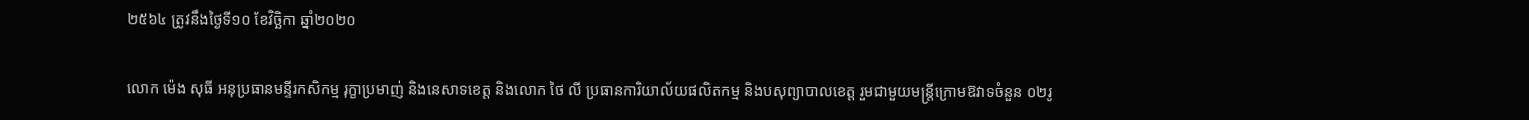២៥៦៤ ត្រូវនឹងថ្ងៃទី១០ ខែវិច្ឆិកា ឆ្នាំ២០២០

លោក ម៉េង សុធី អនុប្រធានមន្ទីរកសិកម្ម រុក្ខាប្រមាញ់ និងនេសាទខេត្ត និងលោក ថៃ លី ប្រធានការិយាល័យផលិតកម្ម និងបសុព្យាបាលខេត្ត រួមជាមួយមន្ត្រីក្រោមឱវាទចំនួន ០២រូ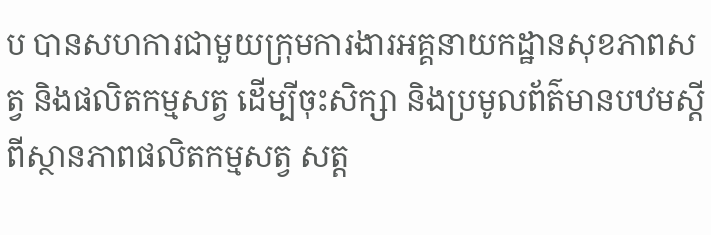ប បានសហការជាមួយក្រុមការងារអគ្គនាយកដ្ឋានសុខភាពសត្វ និងផលិតកម្មសត្វ ដើម្បីចុះសិក្សា និងប្រមូលព័ត៌មានបឋមស្តីពីស្ថានភាពផលិតកម្មសត្វ សត្ត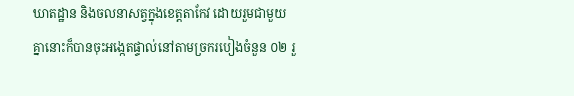ឃាតដ្ឋាន និងចលនាសត្វក្នុងខេត្តតាកែវ ដោយរួមជាមួយគ្នានោះក៏បានចុះអង្កេតផ្ទាល់នៅតាមច្រករបៀងចំនួន ០២ រួ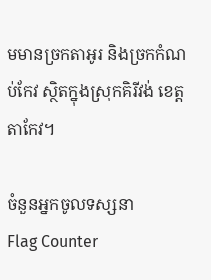មមានច្រកតាអូរ និងច្រកកំណប់កែវ ស្ថិតក្នុងស្រុកគិរីវង់ ខេត្តតាកែវ។

ចំនួនអ្នកចូលទស្សនា
Flag Counter